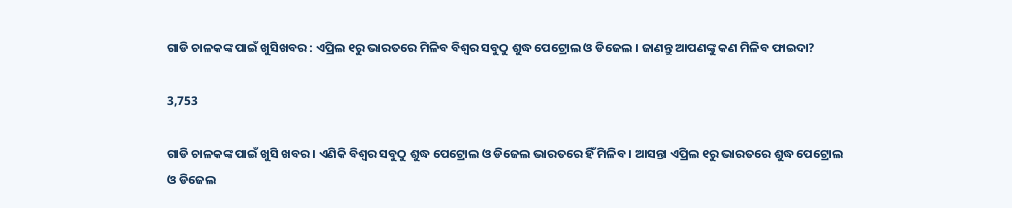ଗାଡି ଚାଳକଙ୍କ ପାଇଁ ଖୁସିଖବର : ଏପ୍ରିଲ ୧ରୁ ଭାରତରେ ମିଳିବ ବିଶ୍ୱର ସବୁଠୁ ଶୁଦ୍ଧ ପେଟ୍ରୋଲ ଓ ଡିଜେଲ । ଜାଣନ୍ତୁ ଆପଣଙ୍କୁ କଣ ମିଳିବ ଫାଇଦା?

3,753

ଗାଡି ଚାଳକଙ୍କ ପାଇଁ ଖୁସି ଖବର । ଏଣିକି ବିଶ୍ୱର ସବୁଠୁ ଶୁଦ୍ଧ ପେଟ୍ରୋଲ ଓ ଡିଜେଲ ଭାରତରେ ହିଁ ମିଳିବ । ଆସନ୍ତା ଏପ୍ରିଲ ୧ରୁ ଭାରତରେ ଶୁଦ୍ଧ ପେଟ୍ରୋଲ ଓ ଡିଜେଲ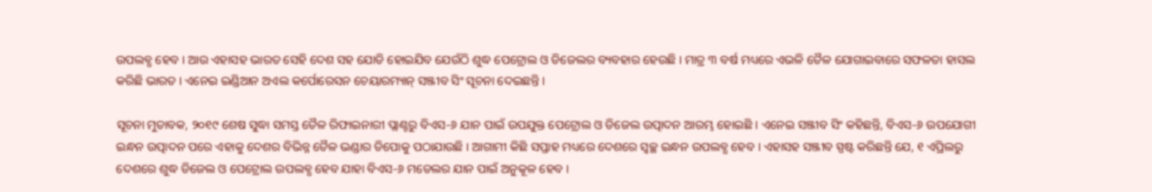ଉପଲବ୍ଧ ହେବ । ଆଉ ଏହାସହ ଭାରତ ସେହି ଦେଶ ସହ ଯୋଡି ହୋଇଯିବ ଯେଉଁଠି ଶୁଦ୍ଧ ପେଟ୍ରୋଲ ଓ ଡିଜେଲର ବ୍ୟବହାର ହେଉଛି । ମାତ୍ର ୩ ବର୍ଷ ମଧ୍ୟରେ ଏଭଳି ତୈଳ ଯୋଗାଇବାରେ ସଫଳତା ହାସଲ କରିଛି ଭାରତ । ଏନେଇ ଇଣ୍ଡିଆନ ଅଏଲ କର୍ପୋରେସନ ଚେୟାରମ୍ୟାନ୍ ସଞ୍ଜୀବ ସିଂ ସୂଚନା ଦେଇଛନ୍ତି ।

ସୂଚନା ମୁତାବକ, ୨୦୧୯ ଶେଷ ସୁଦ୍ଧା ସମସ୍ତ ତୈଳ ରିଫାଇନାରୀ ପ୍ଲାଣ୍ଟରୁ ବିଏସ-୬ ଯାନ ପାଇଁ ଉପଯୁକ୍ତ ପେଟ୍ରୋଲ ଓ ଡିଜେଲ ଉତ୍ପାଦନ ଆରମ୍ଭ ହୋଇଛି । ଏନେଇ ସଞ୍ଜୀବ ସିଂ କହିଛନ୍ତି, ବିଏସ-୬ ଉପଯୋଗୀ ଇନ୍ଧନ ଉତ୍ପାଦନ ପରେ ଏହାକୁ ଦେଶର ବିଭିନ୍ନ ତୈଳ ଭଣ୍ଡାର ଡିପୋକୁ ପଠାଯାଉଛି । ଆଗାମୀ କିଛି ସପ୍ତାହ ମଧ୍ୟରେ ଦେଶରେ ସ୍ୱଚ୍ଛ ଇନ୍ଧନ ଉପଲବ୍ଧ ହେବ । ଏହାସହ ସଞ୍ଜୀବ ସ୍ପଷ୍ଟ କରିଛନ୍ତି ଯେ, ୧ ଏପ୍ରିଲରୁ ଦେଶରେ ଶୁଦ୍ଧ ଡିଜେଲ ଓ ପେଟ୍ରୋଲ ଉପଲବ୍ଧ ହେବ ଯାହା ବିଏସ-୬ ମଡେଲର ଯାନ ପାଇଁ ଅନୁକୂଳ ହେବ ।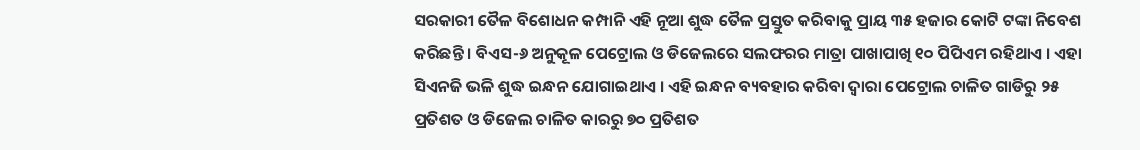ସରକାରୀ ତୈଳ ବିଶୋଧନ କମ୍ପାନି ଏହି ନୂଆ ଶୁଦ୍ଧ ତୈଳ ପ୍ରସ୍ତୁତ କରିବାକୁ ପ୍ରାୟ ୩୫ ହଜାର କୋଟି ଟଙ୍କା ନିବେଶ କରିଛନ୍ତି । ବିଏସ-୬ ଅନୁକୂଳ ପେଟ୍ରୋଲ ଓ ଡିଜେଲରେ ସଲଫରର ମାତ୍ରା ପାଖାପାଖି ୧୦ ପିପିଏମ ରହିଥାଏ । ଏହା ସିଏନଜି ଭଳି ଶୁଦ୍ଧ ଇନ୍ଧନ ଯୋଗାଇଥାଏ । ଏହି ଇନ୍ଧନ ବ୍ୟବହାର କରିବା ଦ୍ୱାରା ପେଟ୍ରୋଲ ଚାଳିତ ଗାଡିରୁ ୨୫ ପ୍ରତିଶତ ଓ ଡିଜେଲ ଚାଳିତ କାରରୁ ୭୦ ପ୍ରତିଶତ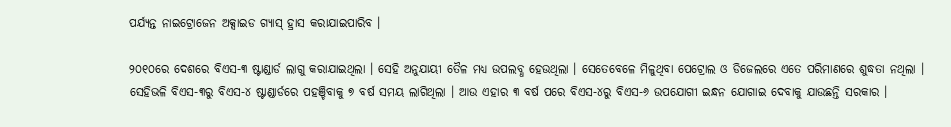ପର୍ଯ୍ୟନ୍ତ ନାଇଟ୍ରୋଜେନ ଅକ୍ସାଇଡ ଗ୍ୟାସ୍ ହ୍ରାସ କରାଯାଇପାରିବ ।

୨୦୧୦ରେ ଦେଶରେ ବିଏସ-୩ ଷ୍ଟାଣ୍ଡାର୍ଡ ଲାଗୁ କରାଯାଇଥିଲା । ସେହି ଅନୁଯାୟୀ ତୈଳ ମଧ୍ୟ ଉପଲବ୍ଧ ହେଉଥିଲା । ସେତେବେଳେ ମିଳୁଥିବା ପେଟ୍ରୋଲ ଓ ଡିଜେଲରେ ଏତେ ପରିମାଣରେ ଶୁଦ୍ଧତା ନଥିଲା । ସେହିଭଳି ବିଏସ-୩ରୁ ବିଏସ-୪ ଷ୍ଟାଣ୍ଡାର୍ଡରେ ପହଞ୍ଚିବାକୁ ୭ ବର୍ଷ ସମୟ ଲାଗିଥିଲା । ଆଉ ଏହାର ୩ ବର୍ଷ ପରେ ବିଏସ-୪ରୁ ବିଏସ-୬ ଉପଯୋଗୀ ଇନ୍ଧନ ଯୋଗାଇ ଦେବାକୁ ଯାଉଛନ୍ତି ସରକାର ।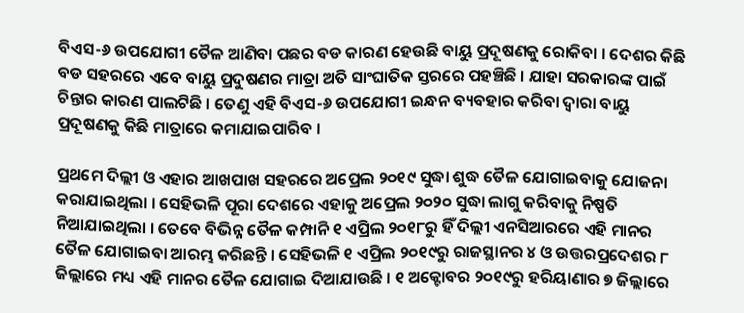ବିଏସ-୬ ଉପଯୋଗୀ ତୈଳ ଆଣିବା ପଛର ବଡ କାରଣ ହେଉଛି ବାୟୁ ପ୍ରଦୂଷଣକୁ ରୋକିବା । ଦେଶର କିଛି ବଡ ସହରରେ ଏବେ ବାୟୁ ପ୍ରଦୁଷଣର ମାତ୍ରା ଅତି ସାଂଘାତିକ ସ୍ତରରେ ପହଞ୍ଚିଛି । ଯାହା ସରକାରଙ୍କ ପାଇଁ ଚିନ୍ତାର କାରଣ ପାଲଟିଛି । ତେଣୁ ଏହି ବିଏସ-୬ ଉପଯୋଗୀ ଇନ୍ଧନ ବ୍ୟବହାର କରିବା ଦ୍ୱାରା ବାୟୁ ପ୍ରଦୂଷଣକୁ କିଛି ମାତ୍ରାରେ କମାଯାଇପାରିବ ।

ପ୍ରଥମେ ଦିଲ୍ଲୀ ଓ ଏହାର ଆଖପାଖ ସହରରେ ଅପ୍ରେଲ ୨୦୧୯ ସୁଦ୍ଧା ଶୁଦ୍ଧ ତୈଳ ଯୋଗାଇବାକୁ ଯୋଜନା କରାଯାଇଥିଲା । ସେହିଭଳି ପୂରା ଦେଶରେ ଏହାକୁ ଅପ୍ରେଲ ୨୦୨୦ ସୁଦ୍ଧା ଲାଗୁ କରିବାକୁ ନିଷ୍ପତି ନିଆଯାଇଥିଲା । ତେବେ ବିଭିନ୍ନ ତୈଳ କମ୍ପାନି ୧ ଏପ୍ରିଲ ୨୦୧୮ରୁ ହିଁ ଦିଲ୍ଲୀ ଏନସିଆରରେ ଏହି ମାନର ତୈଳ ଯୋଗାଇବା ଆରମ୍ଭ କରିଛନ୍ତି । ସେହିଭଳି ୧ ଏପ୍ରିଲ ୨୦୧୯ରୁ ରାଜସ୍ଥାନର ୪ ଓ ଉତ୍ତରପ୍ରଦେଶର ୮ ଜିଲ୍ଲାରେ ମଧ୍ୟ ଏହି ମାନର ତୈଳ ଯୋଗାଇ ଦିଆଯାଉଛି । ୧ ଅକ୍ଟୋବର ୨୦୧୯ରୁ ହରିୟାଣାର ୭ ଜିଲ୍ଲାରେ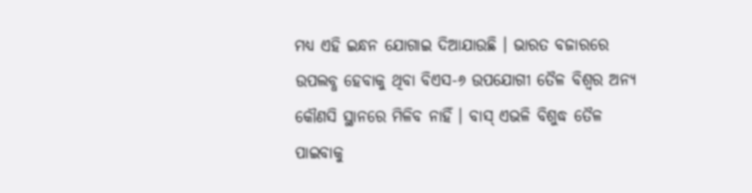ମଧ୍ୟ ଏହି ଇନ୍ଧନ ଯୋଗାଇ ଦିଆଯାଉଛି । ଭାରତ ବଜାରରେ ଉପଲବ୍ଧ ହେବାକୁ ଥିବା ବିଏସ-୬ ଉପଯୋଗୀ ତୈଳ ବିଶ୍ୱର ଅନ୍ୟ କୌଣସି ସ୍ଥାନରେ ମିଳିବ ନାହିଁ । ବାସ୍ ଏଭଳି ବିଶୁଦ୍ଧ ତୈଳ ପାଇବାକୁ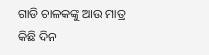ଗାଡି ଚାଳକଙ୍କୁ ଆଉ ମାତ୍ର କିଛି ଦିନ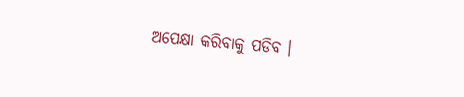ଅପେକ୍ଷା କରିବାକୁ ପଡିବ ।